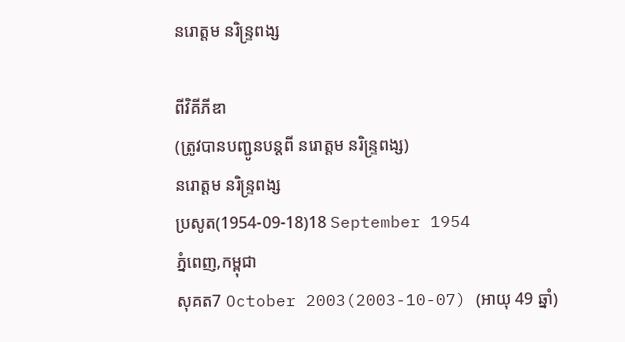នរោត្តម នរិន្ទ្រពង្ស

ពីវិគីភីឌា
(ត្រូវបានបញ្ជូនបន្តពី នរោត្តម នរិន្រ្ទពង្ស)
នរោត្តម នរិន្ទ្រពង្ស
ប្រសូត(1954-09-18)18 September 1954
ភ្នំពេញ,កម្ពុជា
សុគត7 October 2003(2003-10-07) (អាយុ 49 ឆ្នាំ)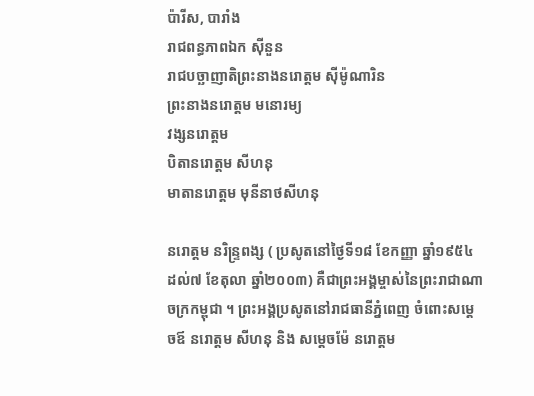ប៉ារីស, បារាំង
រាជពន្ធភាពឯក ស៊ីនួន
រាជបច្ឆាញាតិព្រះនាងនរោត្តម ស៊ីម៉ូណារិន
ព្រះនាងនរោត្តម មនោរម្យ
វង្សនរោត្តម
បិតានរោត្តម សីហនុ
មាតានរោត្តម មុនីនាថសីហនុ

នរោត្តម នរិន្ទ្រពង្ស ( ប្រសូតនៅថ្ងៃទី១៨ ខែកញ្ញា ឆ្នាំ១៩៥៤ ដល់៧ ខែតុលា ឆ្នាំ២០០៣) គឺជាព្រះអង្គម្ចាស់នៃព្រះរាជាណាចក្រកម្ពុជា ។ ព្រះអង្គប្រសូតនៅរាជធានីភ្នំពេញ ចំពោះសម្ដេចឪ នរោត្តម សីហនុ និង សម្តេចម៉ែ នរោត្តម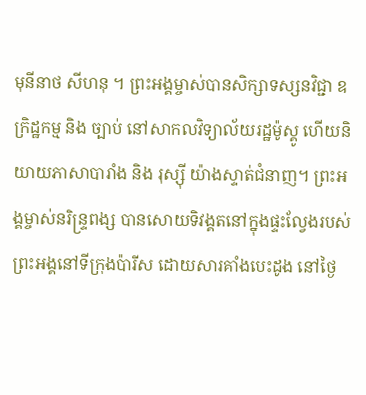មុនីនាថ សីហនុ ។ ព្រះអង្គម្ចាស់បានសិក្សាទស្សនវិជ្ជា ឧក្រិដ្ឋកម្ម និង ច្បាប់ នៅសាកលវិទ្យាល័យរដ្ឋម៉ូស្គូ ហើយនិយាយភាសាបារាំង និង រុស្ស៊ី យ៉ាងស្ទាត់ជំនាញ។ ព្រះអង្គម្ចាស់នរិន្ទ្រពង្ស បានសោយទិវង្គតនៅក្នុងផ្ទះល្វែងរបស់ព្រះអង្គនៅទីក្រុងប៉ារីស ដោយសារគាំងបេះដូង នៅថ្ងៃ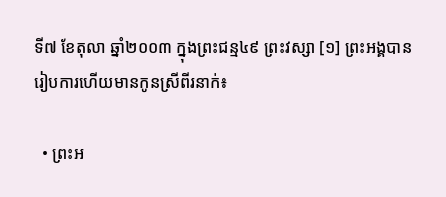ទី៧ ខែតុលា ឆ្នាំ២០០៣ ក្នុងព្រះជន្ម៤៩ ព្រះវស្សា [១] ព្រះអង្គបានរៀបការហើយមានកូនស្រីពីរនាក់៖

  • ព្រះអ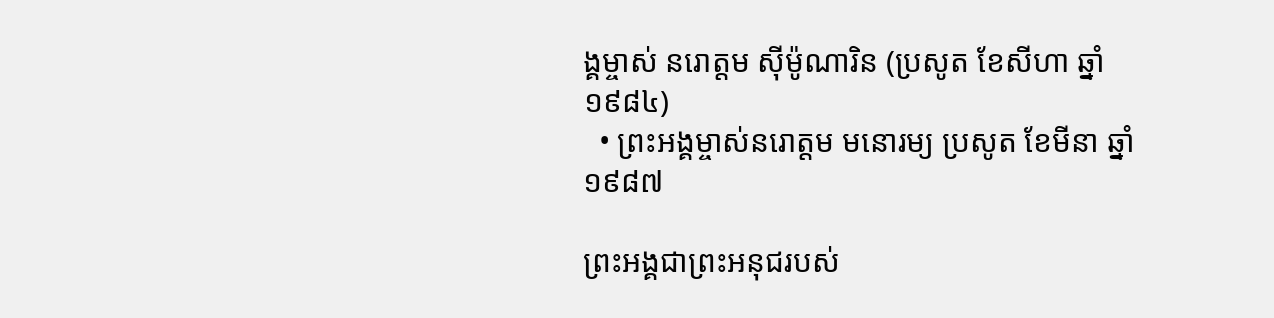ង្គម្ចាស់ នរោត្តម ស៊ីម៉ូណារិន (ប្រសូត ខែសីហា ឆ្នាំ ១៩៨៤)
  • ព្រះអង្គម្ចាស់នរោត្តម មនោរម្យ ប្រសូត ខែមីនា ឆ្នាំ១៩៨៧

ព្រះអង្គជាព្រះអនុជរបស់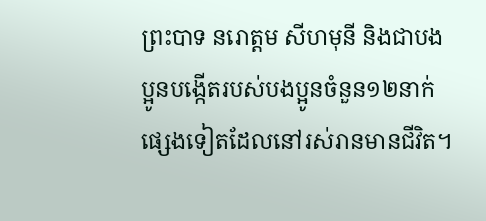ព្រះបាទ នរោត្តម សីហមុនី និងជាបងប្អូនបង្កើតរបស់បងប្អូនចំនួន១២នាក់ផ្សេងទៀតដែលនៅរស់រានមានជីវិត។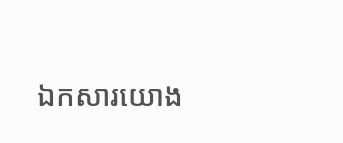ឯកសារយោង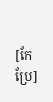[កែប្រែ]